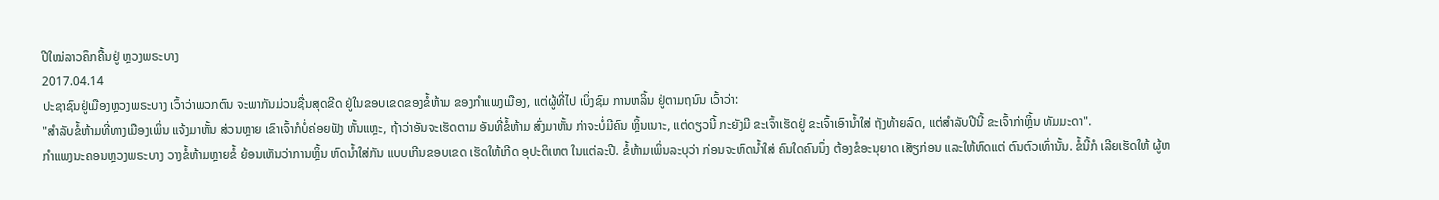ປີໃໝ່ລາວຄຶກຄື້ນຢູ່ ຫຼວງພຣະບາງ
2017.04.14
ປະຊາຊົນຢູ່ເມືອງຫຼວງພຣະບາງ ເວົ້າວ່າພວກຕົນ ຈະພາກັນມ່ວນຊື່ນສຸດຂີດ ຢູ່ໃນຂອບເຂດຂອງຂໍ້ຫ້າມ ຂອງກໍາແພງເມືອງ, ແຕ່ຜູ້ທີ່ໄປ ເບິ່ງຊົມ ການຫລິ້ນ ຢູ່ຕາມຖນົນ ເວົ້າວ່າ:
"ສໍາລັບຂໍ້ຫ້າມທີ່ທາງເມືອງເພິ່ນ ແຈ້ງມາຫັ້ນ ສ່ວນຫຼາຍ ເຂົາເຈົ້າກໍບໍ່ຄ່ອຍຟັງ ຫັ້ນແຫຼະ, ຖ້າວ່າອັນຈະເຮັດຕາມ ອັນທີ່ຂໍ້ຫ້າມ ສົ່ງມາຫັ້ນ ກ່າຈະບໍ່ມີຄົນ ຫຼິ້ນເນາະ, ແຕ່ດຽວນີ້ ກະຍັງມີ ຂະເຈົ້າເຮັດຢູ່ ຂະເຈົ້າເອົານໍ້າໃສ່ ຖັງທ້າຍລົດ, ແຕ່ສໍາລັບປີນີ້ ຂະເຈົ້າກ່າຫຼິ້ນ ທັມມະດາ".
ກໍາແພງນະຄອນຫຼວງພຣະບາງ ວາງຂໍ້ຫ້າມຫຼາຍຂໍ້ ຍ້ອນເຫັນວ່າການຫຼິ້ນ ຫົດນໍ້າໃສ່ກັນ ແບບເກີນຂອບເຂດ ເຮັດໃຫ້ເກີດ ອຸປະຕິເຫຕ ໃນແຕ່ລະປີ. ຂໍ້ຫ້າມເພິ່ນລະບຸວ່າ ກ່ອນຈະຫົດນໍ້າໃສ່ ຄົນໃດຄົນນຶ່ງ ຕ້ອງຂໍອະນຸຍາດ ເສັຽກ່ອນ ແລະໃຫ້ຫົດແຕ່ ຕົນຕົວເທົ່ານັ້ນ. ຂໍ້ນີ້ກໍ ເລີຍເຮັດໃຫ້ ຜູ້ຫ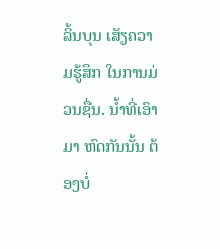ລິ້ນບຸນ ເສັຽຄວາມຮູ້ສຶກ ໃນການມ່ວນຊື່ນ. ນໍ້າທີ່ເອົາມາ ຫົດກັນນັ້ນ ຕ້ອງບໍ່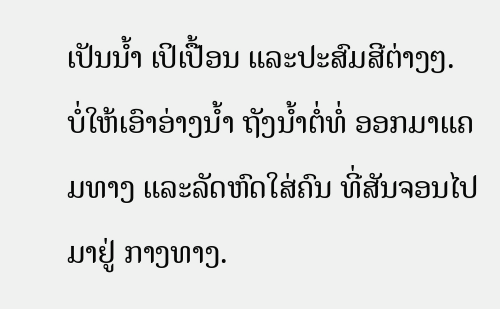ເປັນນໍ້າ ເປິເປື້ອນ ແລະປະສົມສີຕ່າງໆ. ບໍ່ໃຫ້ເອົາອ່າງນໍ້າ ຖັງນໍ້າຕໍ່ທໍ່ ອອກມາແຄມທາງ ແລະລັດຫົດໃສ່ຄົນ ທີ່ສັນຈອນໄປມາຢູ່ ກາງທາງ.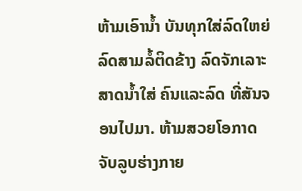ຫ້າມເອົານໍ້າ ບັນທຸກໃສ່ລົດໃຫຍ່ ລົດສາມລໍ້ຕິດຂ້າງ ລົດຈັກເລາະສາດນໍ້າໃສ່ ຄົນແລະລົດ ທີ່ສັນຈອນໄປມາ. ຫ້າມສວຍໂອກາດ ຈັບລູບຮ່າງກາຍ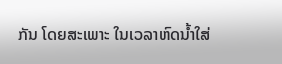ກັນ ໂດຍສະເພາະ ໃນເວລາຫົດນໍ້າໃສ່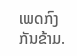ເພດກົງກັນຂ້າມ.